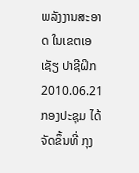ພລັງງານສະອາດ ໃນເຂຕເອເຊັຽ ປາຊີຝິກ
2010.06.21
ກອງປະຊຸມ ໄດ້ຈັດຂຶ້ນທີ່ ກຸງ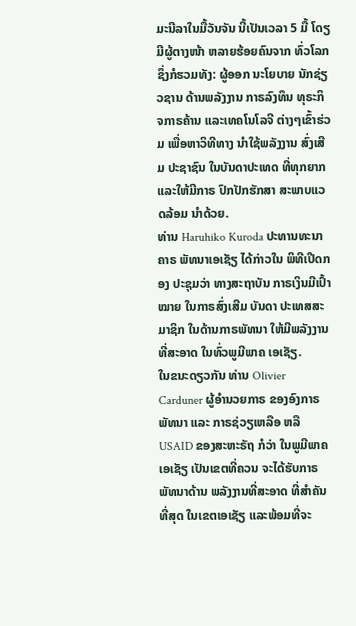ມະນີລາໃນມື້ວັນຈັນ ນີ້ເປັນເວລາ 5 ມື້ ໂດຽມີຜູ້ຕາງໜ້າ ຫລາຍຮ້ອຍຄົນຈາກ ທົ່ວໂລກ ຊຶ່ງກໍຮວມທັງ: ຜູ້ອອກ ນະໂຍບາຍ ນັກຊ່ຽວຊານ ດ້ານພລັງງານ ກາຣລົງທຶນ ທຸຣະກິຈກາຣຄ້ານ ແລະເທຄໂນໂລຈີ ຕ່າງໆເຂົ້າຮ່ວມ ເພື່ອຫາວິທີທາງ ນຳໃຊ້ພລັງງານ ສົ່ງເສີມ ປະຊາຊົນ ໃນບັນດາປະເທດ ທີ່ທຸກຍາກ ແລະໃຫ້ມີກາຣ ປົກປັກຮັກສາ ສະພາບແວດລ້ອມ ນຳດ້ວຍ.
ທ່ານ Haruhiko Kuroda ປະທານທະນາຄາຣ ພັທນາເອເຊັຽ ໄດ້ກ່າວໃນ ພິທີເປີດກອງ ປະຊຸມວ່າ ທາງສະຖາບັນ ກາຣເງິນມີເປົ້າໝາຍ ໃນກາຣສົ່ງເສີມ ບັນດາ ປະເທສສະມາຊິກ ໃນດ້ານກາຣພັທນາ ໃຫ້ມີພລັງງານ ທີ່ສະອາດ ໃນທົ່ວພູມີພາຄ ເອເຊັຽ.
ໃນຂນະດຽວກັນ ທ່ານ Olivier Carduner ຜູ້ອຳນວຍກາຣ ຂອງອົງກາຣພັທນາ ແລະ ກາຣຊ່ວຽເຫລືອ ຫລື USAID ຂອງສະຫະຣັຖ ກໍວ່າ ໃນພູມີພາຄ ເອເຊັຽ ເປັນເຂຕທີ່ຄວນ ຈະໄດ້ຮັບກາຣ ພັທນາດ້ານ ພລັງງານທີ່ສະອາດ ທີ່ສຳຄັນທີ່ສຸດ ໃນເຂຕເອເຊັຽ ແລະພ້ອມທີ່ຈະ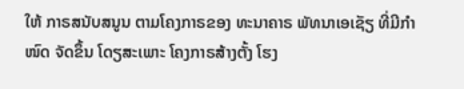ໃຫ້ ກາຣສນັບສນູນ ຕາມໂຄງກາຣຂອງ ທະນາຄາຣ ພັທນາເອເຊັຽ ທີ່ມີກຳໜົດ ຈັດຂຶ້ນ ໂດຽສະເພາະ ໂຄງກາຣສ້າງຕັ້ງ ໂຮງ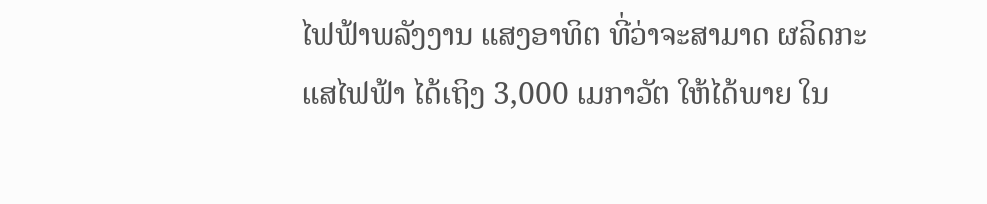ໄຟຟ້າພລັງງານ ແສງອາທິຕ ທີ່ວ່າຈະສາມາດ ຜລິດກະແສໄຟຟ້າ ໄດ້ເຖິງ 3,000 ເມກາວັຕ ໃຫ້ໄດ້ພາຍ ໃນ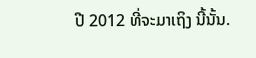ປີ 2012 ທີ່ຈະມາເຖິງ ນີ້ນັ້ນ.